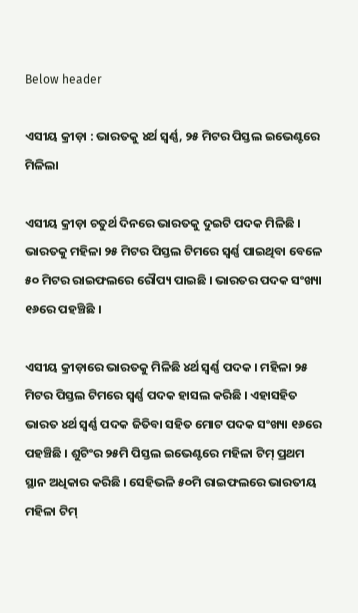Below header

ଏସୀୟ କ୍ରୀଡ଼ା : ଭାରତକୁ ୪ର୍ଥ ସ୍ୱର୍ଣ୍ଣ, ୨୫ ମିଟର ପିସ୍ତଲ ଇଭେଣ୍ଟରେ ମିଳିଲା

ଏସୀୟ କ୍ରୀଡ଼ା ଚତୁର୍ଥ ଦିନରେ ଭାରତକୁ ଦୁଇଟି ପଦକ ମିଳିଛି । ଭାରତକୁ ମହିଳା ୨୫ ମିଟର ପିସ୍ତଲ ଟିମରେ ସ୍ୱର୍ଣ୍ଣ ପାଇଥିବା ବେଳେ ୫୦ ମିଟର ରାଇଫଲରେ ରୌପ୍ୟ ପାଇଛି । ଭାରତର ପଦକ ସଂଖ୍ୟା ୧୬ରେ ପହଞ୍ଚିଛି ।

ଏସୀୟ କ୍ରୀଡ଼ାରେ ଭାରତକୁ ମିଳିଛି ୪ର୍ଥ ସ୍ୱର୍ଣ୍ଣ ପଦକ । ମହିଳା ୨୫ ମିଟର ପିସ୍ତଲ ଟିମରେ ସ୍ୱର୍ଣ୍ଣ ପଦକ ହାସଲ କରିଛି । ଏହାସହିତ ଭାରତ ୪ର୍ଥ ସ୍ୱର୍ଣ୍ଣ ପଦକ ଜିତିବା ସହିତ ମୋଟ ପଦକ ସଂଖ୍ୟା ୧୬ରେ ପହଞ୍ଚିଛି । ଶୁଟିଂର ୨୫ମି ପିସ୍ତଲ ଇଭେଣ୍ଟରେ ମହିଳା ଟିମ୍ ପ୍ରଥମ ସ୍ଥାନ ଅଧିକାର କରିଛି । ସେହିଭଳି ୫୦ମି ରାଇଫଲରେ ଭାରତୀୟ ମହିଳା ଟିମ୍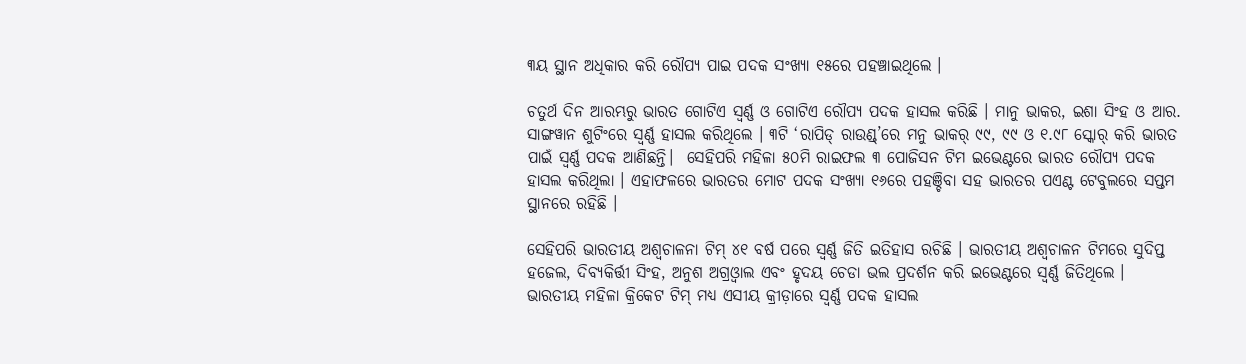୩ୟ ସ୍ଥାନ ଅଧିକାର କରି ରୌପ୍ୟ ପାଇ ପଦକ ସଂଖ୍ୟା ୧୫ରେ ପହଞ୍ଚାଇଥିଲେ ।

ଚତୁର୍ଥ ଦିନ ଆରମ୍ଭରୁ ଭାରତ ଗୋଟିଏ ସ୍ୱର୍ଣ୍ଣ ଓ ଗୋଟିଏ ରୌପ୍ୟ ପଦକ ହାସଲ କରିଛି । ମାନୁ ଭାକର, ଇଶା ସିଂହ ଓ ଆର. ସାଙ୍ଗୱାନ ଶୁଟିଂରେ ସ୍ୱର୍ଣ୍ଣ ହାସଲ କରିଥିଲେ । ୩ଟି ‘ରାପିଡ୍‌ ରାଉଣ୍ଡ୍‌’ରେ ମନୁ ଭାକର୍‌ ୯୯, ୯୯ ଓ ୧.୯୮ ସ୍କୋର୍‌ କରି ଭାରତ ପାଇଁ ସ୍ବର୍ଣ୍ଣ ପଦକ ଆଣିଛନ୍ତି।  ସେହିପରି ମହିଳା ୫୦ମି ରାଇଫଲ ୩ ପୋଜିସନ ଟିମ ଇଭେଣ୍ଟରେ ଭାରତ ରୌପ୍ୟ ପଦକ ହାସଲ କରିଥିଲା । ଏହାଫଳରେ ଭାରତର ମୋଟ ପଦକ ସଂଖ୍ୟା ୧୬ରେ ପହଞ୍ଚିବା ସହ ଭାରତର ପଏଣ୍ଟ ଟେବୁଲରେ ସପ୍ତମ ସ୍ଥାନରେ ରହିଛି ।

ସେହିପରି ଭାରତୀୟ ଅଶ୍ୱଚାଳନା ଟିମ୍‌ ୪୧ ବର୍ଷ ପରେ ସ୍ୱର୍ଣ୍ଣ ଜିତି ଇତିହାସ ରଚିଛି । ଭାରତୀୟ ଅଶ୍ୱଚାଳନ ଟିମରେ ସୁଦିପ୍ତ ହଜେଲ, ଦିବ୍ୟକିର୍ତ୍ତୀ ସିଂହ, ଅନୁଶ ଅଗ୍ରଓ୍ଵାଲ ଏବଂ ହୃଦୟ ଚେଡା ଭଲ ପ୍ରଦର୍ଶନ କରି ଇଭେଣ୍ଟରେ ସ୍ୱର୍ଣ୍ଣ ଜିତିଥିଲେ ।  ଭାରତୀୟ ମହିଳା କ୍ରିକେଟ ଟିମ୍‌ ମଧ୍ୟ ଏସୀୟ କ୍ରୀଡ଼ାରେ ସ୍ୱର୍ଣ୍ଣ ପଦକ ହାସଲ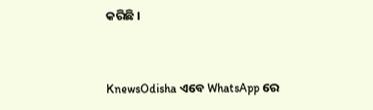କରିଛି ।


KnewsOdisha ଏବେ WhatsApp ରେ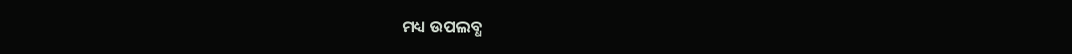ମଧ୍ୟ ଉପଲବ୍ଧ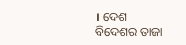। ଦେଶ ବିଦେଶର ତାଜା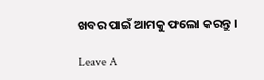ଖବର ପାଇଁ ଆମକୁ ଫଲୋ କରନ୍ତୁ ।

Leave A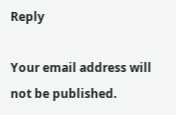Reply

Your email address will not be published.